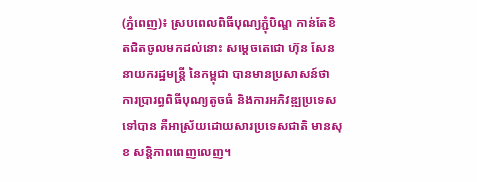(ភ្នំពេញ)៖ ស្របពេលពិធីបុណ្យភ្ជុំបិណ្ឌ កាន់តែខិតជិតចូលមកដល់នោះ សម្ដេចតេជោ ហ៊ុន សែន នាយករដ្ឋមន្ដ្រី នៃកម្ពុជា បានមានប្រសាសន៍ថា ការប្រារព្ធពិធីបុណ្យតូចធំ និងការអភិវឌ្ឍប្រទេសទៅបាន គឺអាស្រ័យដោយសារប្រទេសជាតិ មានសុខ សន្ដិភាពពេញលេញ។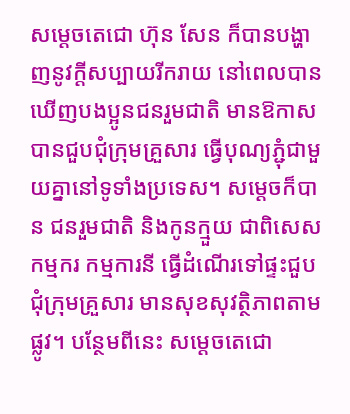សម្ដេចតេជោ ហ៊ុន សែន ក៏បានបង្ហាញនូវក្ដីសប្បាយរីករាយ នៅពេលបានឃើញបងប្អូនជនរួមជាតិ មានឱកាសបានជួបជុំក្រុមគ្រួសារ ធ្វើបុណ្យភ្ជុំជាមួយគ្នានៅទូទាំងប្រទេស។ សម្ដេចក៏បាន ជនរួមជាតិ និងកូនក្មួយ ជាពិសេសកម្មករ កម្មការនី ធ្វើដំណើរទៅផ្ទះជួបជុំក្រុមគ្រួសារ មានសុខសុវត្ថិភាពតាមផ្លូវ។ បន្ថែមពីនេះ សម្ដេចតេជោ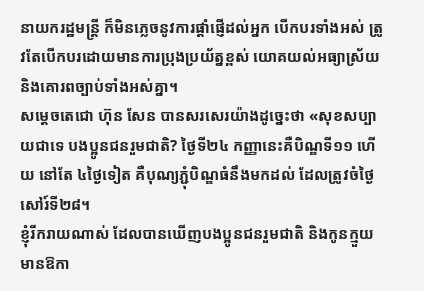នាយករដ្ឋមន្ដ្រី ក៏មិនភ្លេចនូវការផ្ដាំផ្ញើដល់អ្នក បើកបរទាំងអស់ ត្រូវតែបើកបរដោយមានការប្រុងប្រយ័ត្នខ្ពស់ យោគយល់អធ្យាស្រ័យ និងគោរពច្បាប់ទាំងអស់គ្នា។
សម្តេចតេជោ ហ៊ុន សែន បានសរសេរយ៉ាងដូច្នេះថា «សុខសប្បាយជាទេ បងប្អូនជនរួមជាតិ? ថ្ងៃទី២៤ កញ្ញានេះគឺបិណ្ឌទី១១ ហើយ នៅតែ ៤ថ្ងៃទៀត គឺបុណ្យភ្ជុំបិណ្ឌធំនឹងមកដល់ ដែលត្រូវចំថ្ងៃសៅរ៍ទី២៨។
ខ្ញុំរីករាយណាស់ ដែលបានឃើញបងប្អូនជនរួមជាតិ និងកូនក្មួយមានឱកា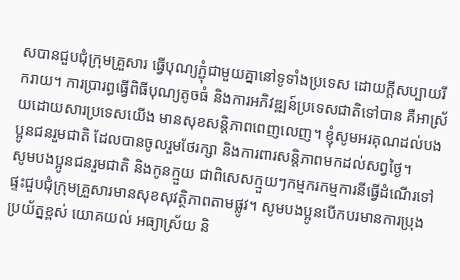សបានជួបជុំក្រុមគ្រួសារ ធ្វើបុណ្យភ្ជុំជាមួយគ្នានៅទូទាំងប្រទេស ដោយក្តីសប្បាយរីករាយ។ ការប្រារព្ធធ្វើពិធីបុណ្យតូចធំ និងការអភិវឌ្ឍន៍ប្រទេសជាតិទៅបាន គឺអាស្រ័យដោយសារប្រទេសយើង មានសុខសន្តិភាពពេញលេញ។ ខ្ញុំសូមអរគុណដល់បងប្អូនជនរួមជាតិ ដែលបានចូលរួមថែរក្សា និងការពារសន្តិភាពមកដល់សព្វថ្ងៃ។
សូមបងប្អូនជនរួមជាតិ និងកូនក្មួយ ជាពិសេសក្មួយៗកម្មករកម្មការនីធ្វើដំណើរទៅផ្ទះជួបជុំក្រុមគ្រួសារមានសុខសុវត្ថិភាពតាមផ្លូវ។ សូមបងប្អូនបើកបរមានការប្រុងប្រយ័ត្នខ្ពស់ យោគយល់ អធ្យាស្រ័យ និ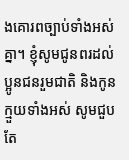ងគោរពច្បាប់ទាំងអស់គ្នា។ ខ្ញុំសូមជូនពរដល់ប្អូនជនរួមជាតិ និងកូនក្មួយទាំងអស់ សូមជួបតែ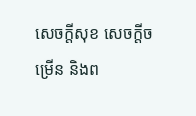សេចក្តីសុខ សេចក្តីចម្រើន និងព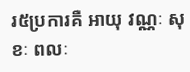រ៥ប្រការគឺ អាយុ វណ្ណៈ សុខៈ ពលៈ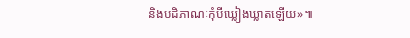និងបដិភាណៈកុំបីឃ្លៀងឃ្លាតឡើយ»៕